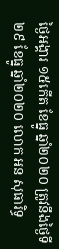ថ្ងៃអង្គារ ១៥កើត ខែធ្នូ ឆ្នាំ២០២០ ត្រូវនឹងថ្ងៃទី២៩ ខែធ្នូ ឆ្នាំ២០២០ លោក អន សុធារិទ្ធ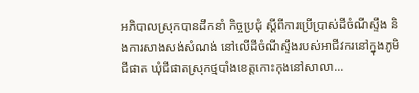អភិបាលស្រុកបានដឹកនាំ កិច្ចប្រជុំ ស្ដីពីការប្រើប្រាស់ដីចំណីស្ទឹង និងការសាងសង់សំណង់ នៅលើដីចំណីស្ទឹងរបស់អាជីវករនៅក្នុងភូមិជីផាត ឃុំជីផាតស្រុកថ្មបាំងខេត្តកោះកុងនៅសាលា...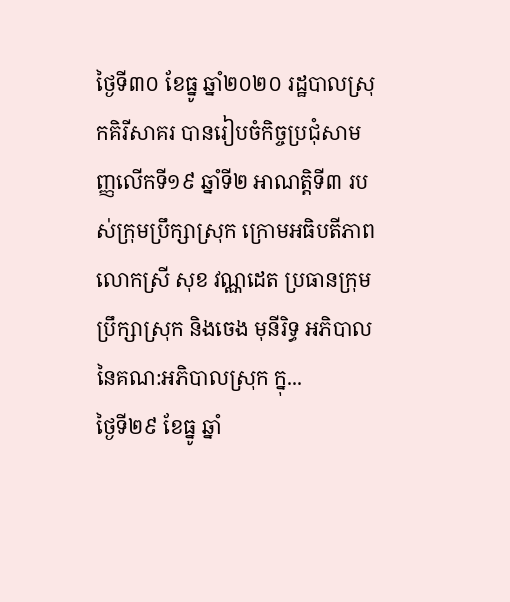ថ្ងៃទី៣០ ខែធ្នូ ឆ្នាំ២០២០ រដ្ឋបាលស្រុកគិរីសាគរ បានរៀបចំកិច្ចប្រជុំសាមញ្ញលេីកទី១៩ ឆ្នាំទី២ អាណត្តិទី៣ របស់ក្រុមប្រឹក្សាស្រុក ក្រោមអធិបតីភាព លោកស្រី សុខ វណ្ណដេត ប្រធានក្រុមប្រឹក្សាស្រុក និងចេង មុនីរិទ្ធ អភិបាល នៃគណ:អភិបាលស្រុក ក្នុ...
ថ្ងៃទី២៩ ខែធ្នូ ឆ្នាំ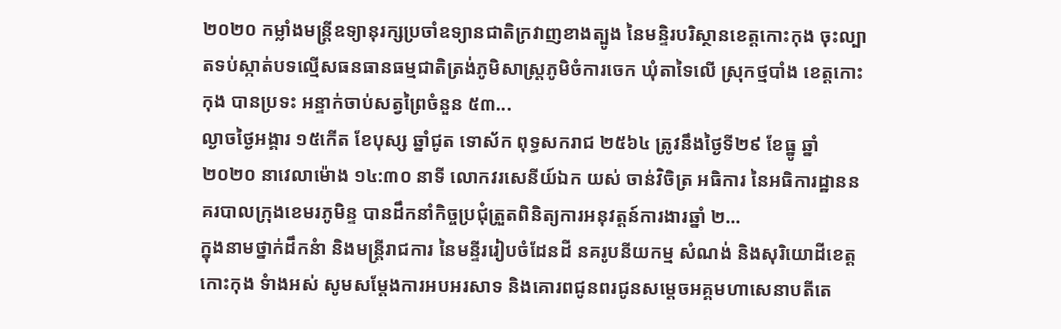២០២០ កម្លាំងមន្រ្តីឧទ្យានុរក្សប្រចាំឧទ្យានជាតិក្រវាញខាងត្បូង នៃមន្ទិរបរិស្ថានខេត្តកោះកុង ចុះល្បាតទប់ស្កាត់បទល្មើសធនធានធម្មជាតិត្រង់ភូមិសាស្រ្តភូមិចំការចេក ឃុំតាទៃលើ ស្រុកថ្មបាំង ខេត្តកោះកុង បានប្រទះ អន្ទាក់ចាប់សត្វព្រៃចំនួន ៥៣...
ល្ងាចថ្ងៃអង្គារ ១៥កើត ខែបុស្ស ឆ្នាំជូត ទោស័ក ពុទ្ធសករាជ ២៥៦៤ ត្រូវនឹងថ្ងៃទី២៩ ខែធ្នូ ឆ្នាំ២០២០ នាវេលាម៉ោង ១៤:៣០ នាទី លោកវរសេនីយ៍ឯក យស់ ចាន់វិចិត្រ អធិការ នៃអធិការដ្ឋាននគរបាលក្រុងខេមរភូមិន្ទ បានដឹកនាំកិច្ចប្រជុំត្រួតពិនិត្យការអនុវត្តន៍ការងារឆ្នាំ ២...
ក្នុងនាមថ្នាក់ដឹកនំា និងមន្រ្តីរាជការ នៃមន្ទីររៀបចំដែនដី នគរូបនីយកម្ម សំណង់ និងសុរិយោដីខេត្តកោះកុង ទំាងអស់ សូមសម្តែងការអបអរសាទ និងគោរពជូនពរជូនសម្តេចអគ្គមហាសេនាបតីតេ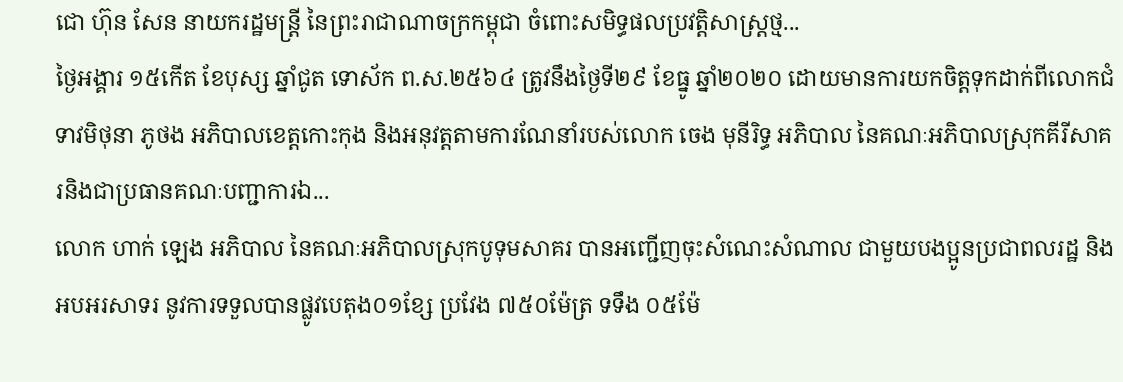ជោ ហ៊ុន សែន នាយករដ្ឋមន្រ្តី នៃព្រះរាជាណាចក្រកម្ពុជា ចំពោះសមិទ្ធផលប្រវត្តិសាស្រ្តថ្ម...
ថ្ងៃអង្គារ ១៥កេីត ខែបុស្ស ឆ្នាំជូត ទោស័ក ព.ស.២៥៦៤ ត្រូវនឹងថ្ងៃទី២៩ ខែធ្នូ ឆ្នាំ២០២០ ដោយមានការយកចិត្តទុកដាក់ពីលោកជំទាវមិថុនា ភូថង អភិបាលខេត្តកោះកុង និងអនុវត្តតាមការណែនាំរបស់លោក ចេង មុនីរិទ្ធ អភិបាល នៃគណៈអភិបាលស្រុកគីរីសាគរនិងជាប្រធានគណៈបញ្ជាការឯ...
លោក ហាក់ ឡេង អភិបាល នៃគណៈអភិបាលស្រុកបូទុមសាគរ បានអញ្ជើញចុះសំណេះសំណាល ជាមួយបងប្អូនប្រជាពលរដ្ឋ និងអបអរសាទរ នូវការទទួលបានផ្លូវបេតុង០១ខ្សែ ប្រវែង ៧៥០ម៉ែត្រ ទទឹង ០៥ម៉ែ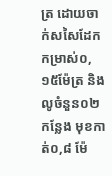ត្រ ដោយចាក់សសៃដែកកម្រាស់០,១៥ម៉ែត្រ និងលូចំនួន០២កន្លែង មុខកាត់០,៨ ម៉ែ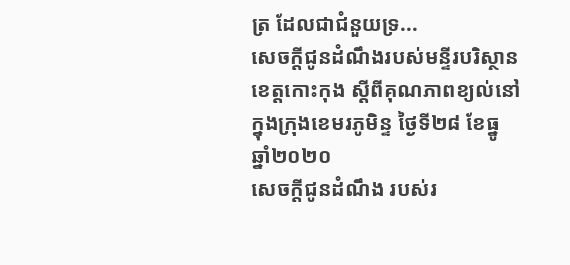ត្រ ដែលជាជំនួយទ្រ...
សេចក្តីជូនដំណឹងរបស់មន្ទីរបរិស្ថានខេត្តកោះកុង ស្តីពីគុណភាពខ្យល់នៅក្នុងក្រុងខេមរភូមិន្ទ ថ្ងៃទី២៨ ខែធ្នូ ឆ្នាំ២០២០
សេចក្តីជូនដំណឹង របស់រ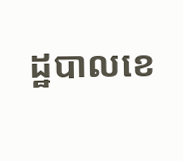ដ្ឋបាលខេ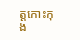ត្ដកោះកុង